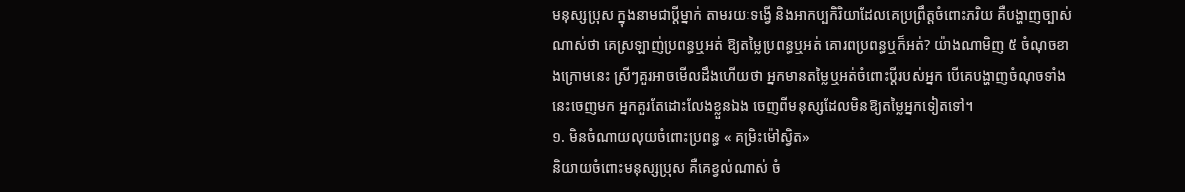មនុស្សប្រុស ក្នុងនាមជាប្ដីម្នាក់ តាមរយៈទង្វើ និងអាកប្បកិរិយាដែលគេប្រព្រឹត្តចំពោះភរិយ គឺបង្ហាញច្បាស់ណាស់ថា គេស្រឡាញ់ប្រពន្ធឬអត់ ឱ្យតម្លៃប្រពន្ធឬអត់ គោរពប្រពន្ធឬក៏អត់? យ៉ាងណាមិញ ៥ ចំណុចខាងក្រោមនេះ ស្រីៗគួរអាចមើលដឹងហើយថា អ្នកមានតម្លៃឬអត់ចំពោះប្ដីរបស់អ្នក បើគេបង្ហាញចំណុចទាំងនេះចេញមក អ្នកគួរតែដោះលែងខ្លួនឯង ចេញពីមនុស្សដែលមិនឱ្យតម្លៃអ្នកទៀតទៅ។
១. មិនចំណាយលុយចំពោះប្រពន្ធ « គម្រិះម៉ៅស្វិត»
និយាយចំពោះមនុស្សប្រុស គឺគេខ្វល់ណាស់ ចំ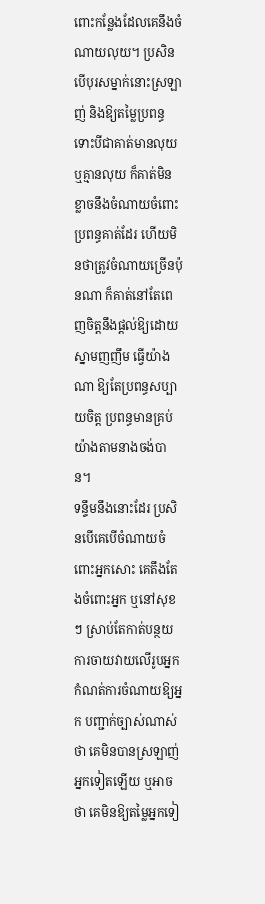ពោះកន្លែងដែលគេនឹងចំណាយលុយ។ ប្រសិនបើបុរសម្នាក់នោះស្រឡាញ់ និងឱ្យតម្លៃប្រពន្ធ ទោះបីជាគាត់មានលុយ ឬគ្មានលុយ ក៏គាត់មិនខ្លាចនឹងចំណាយចំពោះប្រពន្ធគាត់ដែរ ហើយមិនថាត្រូវចំណាយច្រើនប៉ុនណា ក៏គាត់នៅតែពេញចិត្តនឹងផ្ដល់ឱ្យដោយស្នាមញញឹម ធ្វើយ៉ាងណា ឱ្យតែប្រពន្ធសប្បាយចិត្ត ប្រពន្ធមានគ្រប់យ៉ាងតាមនាងចង់បាន។
ទន្ទឹមនឹងនោះដែរ ប្រសិនបើគេបើចំណាយចំពោះអ្នកសោះ គេតឹងតែងចំពោះអ្នក ឬនៅសុខៗ ស្រាប់តែកាត់បន្ថយការចាយវាយលើរូបអ្នក កំណត់ការចំណាយឱ្យអ្នក បញ្ជាក់ច្បាស់ណាស់ថា គេមិនបានស្រឡាញ់អ្នកទៀតឡើយ ឬអាចថា គេមិនឱ្យតម្លៃអ្នកទៀ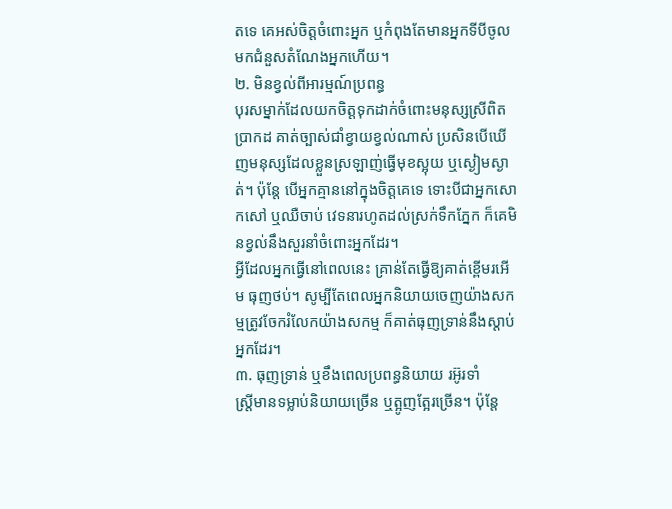តទេ គេអស់ចិត្តចំពោះអ្នក ឬកំពុងតែមានអ្នកទីបីចូលមកជំនួសតំណែងអ្នកហើយ។
២. មិនខ្វល់ពីអារម្មណ៍ប្រពន្ធ
បុរសម្នាក់ដែលយកចិត្តទុកដាក់ចំពោះមនុស្សស្រីពិតប្រាកដ គាត់ច្បាស់ជាំខ្វាយខ្វល់ណាស់ ប្រសិនបើឃើញមនុស្សដែលខ្លួនស្រឡាញ់ធ្វើមុខស្អុយ ឬស្ងៀមស្ងាត់។ ប៉ុន្តែ បើអ្នកគ្មាននៅក្នុងចិត្តគេទេ ទោះបីជាអ្នកសោកសៅ ឬឈឺចាប់ វេទនារហូតដល់ស្រក់ទឹកភ្នែក ក៏គេមិនខ្វល់នឹងសួរនាំចំពោះអ្នកដែរ។
អ្វីដែលអ្នកធ្វើនៅពេលនេះ គ្រាន់តែធ្វើឱ្យគាត់ខ្ពើមរអើម ធុញថប់។ សូម្បីតែពេលអ្នកនិយាយចេញយ៉ាងសកម្មត្រូវចែករំលែកយ៉ាងសកម្ម ក៏គាត់ធុញទ្រាន់នឹងស្ដាប់អ្នកដែរ។
៣. ធុញទ្រាន់ ឬខឹងពេលប្រពន្ធនិយាយ រអ៊ូរទាំ
ស្ត្រីមានទម្លាប់និយាយច្រើន ឬត្អូញត្អែរច្រើន។ ប៉ុន្តែ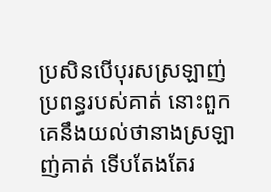ប្រសិនបើបុរសស្រឡាញ់ប្រពន្ធរបស់គាត់ នោះពួកគេនឹងយល់ថានាងស្រឡាញ់គាត់ ទើបតែងតែរ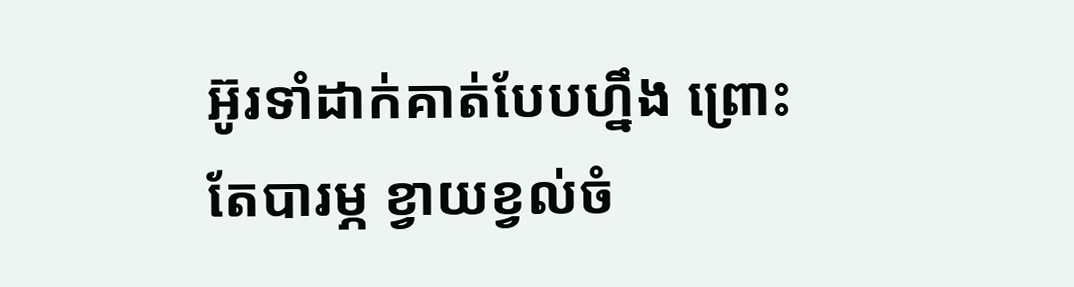អ៊ូរទាំដាក់គាត់បែបហ្នឹង ព្រោះតែបារម្ភ ខ្វាយខ្វល់ចំ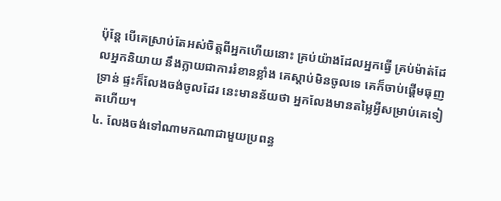ប៉ុន្តែ បើគេស្រាប់តែអស់ចិត្តពីអ្នកហើយនោះ គ្រប់យ៉ាងដែលអ្នកធ្វើ គ្រប់ម៉ាត់ដែលអ្នកនិយាយ នឹងក្លាយជាការរំខានខ្លាំង គេស្ដាប់មិនចូលទេ គេក៏ចាប់ផ្ដើមធុញទ្រាន់ ផ្ទះក៏លែងចង់ចូលដែរ នេះមានន័យថា អ្នកលែងមានតម្លៃអ្វីសម្រាប់គេទៀតហើយ។
៤. លែងចង់ទៅណាមកណាជាមួយប្រពន្ធ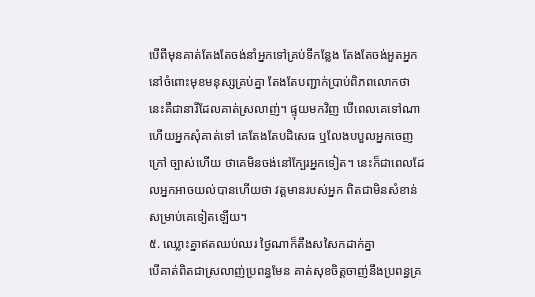បើពីមុនគាត់តែងតែចង់នាំអ្នកទៅគ្រប់ទីកន្លែង តែងតែចង់អួតអ្នកនៅចំពោះមុខមនុស្សគ្រប់គ្នា តែងតែបញ្ជាក់ប្រាប់ពិភពលោកថា នេះគឺជានារីដែលគាត់ស្រលាញ់។ ផ្ទុយមកវិញ បើពេលគេទៅណា ហើយអ្នកសុំគាត់ទៅ គេតែងតែបដិសេធ ឬលែងបបួលអ្នកចេញក្រៅ ច្បាស់ហើយ ថាគេមិនចង់នៅក្បែរអ្នកទៀត។ នេះក៏ជាពេលដែលអ្នកអាចយល់បានហើយថា វត្តមានរបស់អ្នក ពិតជាមិនសំខាន់សម្រាប់គេទៀតឡើយ។
៥. ឈ្លោះគ្នាឥតឈប់ឈរ ថ្ងៃណាក៏តឹងសសៃកដាក់គ្នា
បើគាត់ពិតជាស្រលាញ់ប្រពន្ធមែន គាត់សុខចិត្តចាញ់នឹងប្រពន្ធគ្រ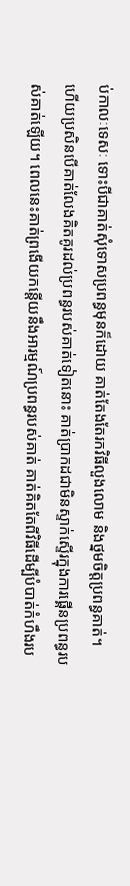ប់កាលៈទេសៈ ទោះបីជាគាត់សុំទោសប្រពន្ធមុនក៏ដោយ គាត់តែងតែរកវិធីលួងលោម និងថ្នមចិត្តប្រពន្ធគាត់។
ហើយប្រសិនបើគាត់លែងគិតគូរដល់ប្រពន្ធរបស់គាត់ទៀតនោះ គាត់ប្រាកដជាមិនស្ទាក់ស្ទើរក្នុងការផ្គើនប្រពន្ធរបស់គាត់ឡើយ។ ពេលនេះគាត់ព្រងើយកន្តើយនឹងអារម្មណ៍ប្រពន្ធរបស់គាត់ គាត់គិតតែពីវិធីដើម្បីបំបាត់កំហឹងរប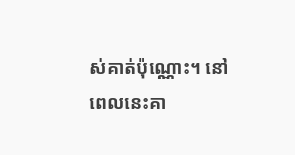ស់គាត់ប៉ុណ្ណោះ។ នៅពេលនេះគា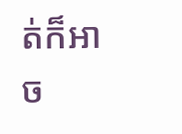ត់ក៏អាច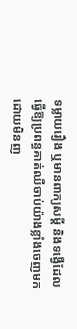ទម្លាយរឿង ឬមានពាក្យសម្តី និងទង្វើដែលធ្វើឱ្យប្រពន្ធគាត់ឈឺចាប់យ៉ាងខ្លាំងចេញមកដោយមិនញ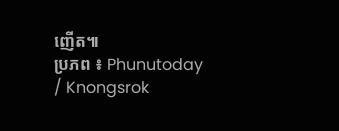ញើត៕
ប្រភព ៖ Phunutoday / Knongsrok